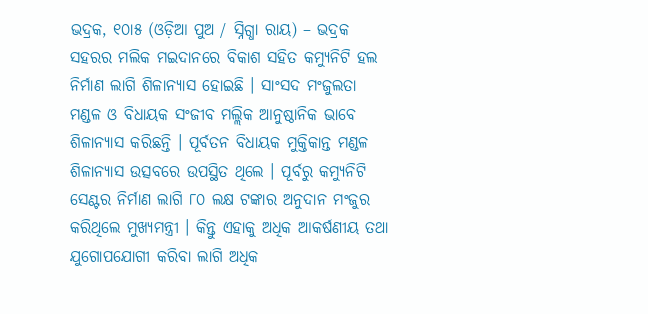ଭଦ୍ରକ, ୧୦ା୫ (ଓଡ଼ିଆ ପୁଅ / ସ୍ନିଗ୍ଧା ରାୟ) – ଭଦ୍ରକ ସହରର ମଲିକ ମଇଦାନରେ ବିକାଶ ସହିତ କମ୍ୟୁନିଟି ହଲ ନିର୍ମାଣ ଲାଗି ଶିଳାନ୍ୟାସ ହୋଇଛି । ସାଂସଦ ମଂଜୁଲତା ମଣ୍ଡଳ ଓ ବିଧାୟକ ସଂଜୀବ ମଲ୍ଲିକ ଆନୁଷ୍ଠାନିକ ଭାବେ ଶିଳାନ୍ୟାସ କରିଛନ୍ତି । ପୂର୍ବତନ ବିଧାୟକ ମୁକ୍ତିକାନ୍ତ ମଣ୍ଡଳ ଶିଳାନ୍ୟାସ ଉତ୍ସବରେ ଉପସ୍ଥିତ ଥିଲେ । ପୂର୍ବରୁ କମ୍ୟୁନିଟି ସେଣ୍ଟର ନିର୍ମାଣ ଲାଗି ୮୦ ଲକ୍ଷ ଟଙ୍କାର ଅନୁଦାନ ମଂଜୁର କରିଥିଲେ ମୁଖ୍ୟମନ୍ତ୍ରୀ । କିନ୍ତୁ ଏହାକୁ ଅଧିକ ଆକର୍ଷଣୀୟ ତଥା ଯୁଗୋପଯୋଗୀ କରିବା ଲାଗି ଅଧିକ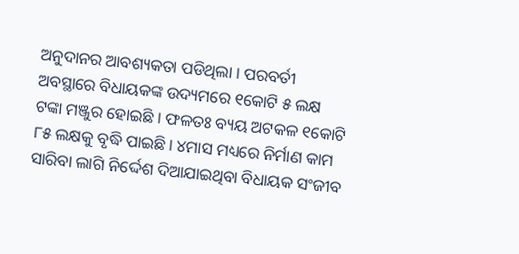ଅନୁଦାନର ଆବଶ୍ୟକତା ପଡିଥିଲା । ପରବର୍ତୀ ଅବସ୍ଥାରେ ବିଧାୟକଙ୍କ ଉଦ୍ୟମରେ ୧କୋଟି ୫ ଲକ୍ଷ ଟଙ୍କା ମଞ୍ଜୁର ହୋଇଛି । ଫଳତଃ ବ୍ୟୟ ଅଟକଳ ୧କୋଟି ୮୫ ଲକ୍ଷକୁ ବୃଦ୍ଧି ପାଇଛି । ୪ମାସ ମଧ୍ୟରେ ନିର୍ମାଣ କାମ ସାରିବା ଲାଗି ନିର୍ଦ୍ଦେଶ ଦିଆଯାଇଥିବା ବିଧାୟକ ସଂଜୀବ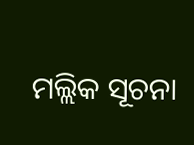ମଲ୍ଲିକ ସୂଚନା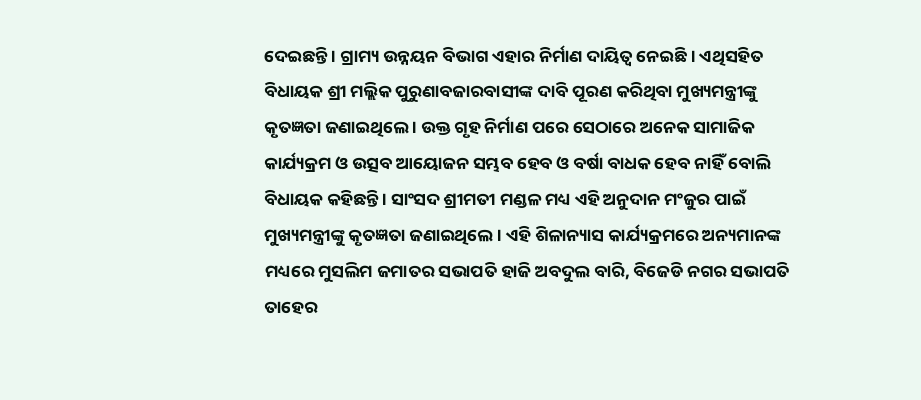ଦେଇଛନ୍ତି । ଗ୍ରାମ୍ୟ ଉନ୍ନୟନ ବିଭାଗ ଏହାର ନିର୍ମାଣ ଦାୟିତ୍ୱ ନେଇଛି । ଏଥିସହିତ ବିଧାୟକ ଶ୍ରୀ ମଲ୍ଲିକ ପୁରୁଣାବଜାରବାସୀଙ୍କ ଦାବି ପୂରଣ କରିଥିବା ମୁଖ୍ୟମନ୍ତ୍ରୀଙ୍କୁ କୃତଜ୍ଞତା ଜଣାଇଥିଲେ । ଉକ୍ତ ଗୃହ ନିର୍ମାଣ ପରେ ସେଠାରେ ଅନେକ ସାମାଜିକ କାର୍ଯ୍ୟକ୍ରମ ଓ ଉତ୍ସବ ଆୟୋଜନ ସମ୍ଭବ ହେବ ଓ ବର୍ଷା ବାଧକ ହେବ ନାହିଁ ବୋଲି ବିଧାୟକ କହିଛନ୍ତି । ସାଂସଦ ଶ୍ରୀମତୀ ମଣ୍ଡଳ ମଧ୍ୟ ଏହି ଅନୁଦାନ ମଂଜୁର ପାଇଁ ମୁଖ୍ୟମନ୍ତ୍ରୀଙ୍କୁ କୃତଜ୍ଞତା ଜଣାଇଥିଲେ । ଏହି ଶିଳାନ୍ୟାସ କାର୍ଯ୍ୟକ୍ରମରେ ଅନ୍ୟମାନଙ୍କ ମଧ୍ୟରେ ମୁସଲିମ ଜମାତର ସଭାପତି ହାଜି ଅବଦୁଲ ବାରି, ବିଜେଡି ନଗର ସଭାପତି ତାହେର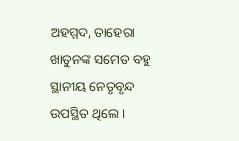ଅହମ୍ମଦ, ତାହେରା ଖାତୁନଙ୍କ ସମେତ ବହୁ ସ୍ଥାନୀୟ ନେତୃବୃନ୍ଦ ଉପସ୍ଥିତ ଥିଲେ ।